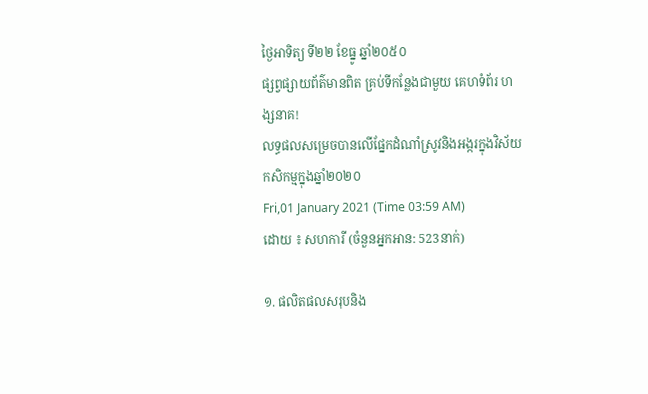ថ្ងៃអាទិត្យ ទី២២ ខែធ្នូ ឆ្នាំ២០៥០
ផ្សព្វផ្សាយព័ត៌មានពិត គ្រប់ទីកន្លែងជាមួយ គេហទំព័រ ហង្សនាគ!
លទ្ធផលសម្រេចបានលើផ្នែកដំណាំស្រូវនិងអង្ករក្នុងវិស័យកសិកម្មក្នុងឆ្នាំ២០២០
Fri,01 January 2021 (Time 03:59 AM)
ដោយ ៖ សហការី (ចំនួនអ្នកអាន: 523នាក់)

១. ផលិតផលសរុបនិង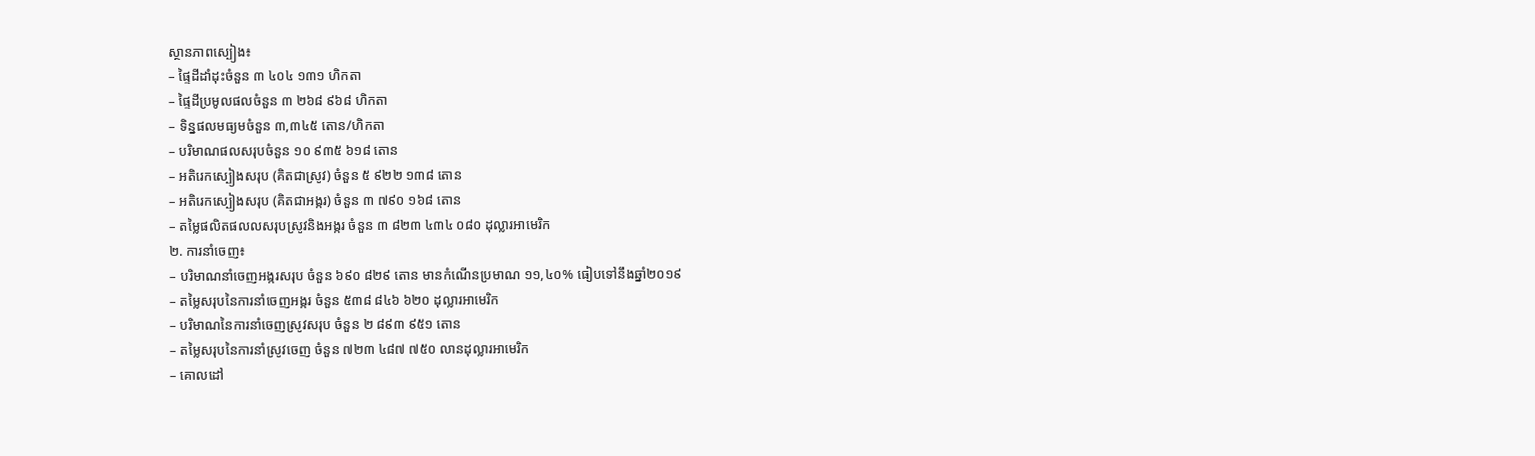ស្ថានភាពស្បៀង៖
– ផ្ទៃដីដាំដុះចំនួន ៣ ៤០៤ ១៣១ ហិកតា
– ផ្ទៃដីប្រមូលផលចំនួន ៣ ២៦៨ ៩៦៨ ហិកតា
– ទិន្នផលមធ្យមចំនួន ៣,៣៤៥ តោន/ហិកតា
– បរិមាណផលសរុបចំនួន ១០ ៩៣៥ ៦១៨ តោន
– អតិរេកស្បៀងសរុប (គិតជាស្រូវ) ចំនួន ៥ ៩២២ ១៣៨ តោន
– អតិរេកស្បៀងសរុប (គិតជាអង្ករ) ចំនួន ៣ ៧៩០ ១៦៨ តោន
– តម្លៃផលិតផលលសរុបស្រូវនិងអង្ករ ចំនួន ៣ ៨២៣ ៤៣៤ ០៨០ ដុល្លារអាមេរិក
២. ការនាំចេញ៖
– បរិមាណនាំចេញអង្ករសរុប ចំនួន ៦៩០ ៨២៩ តោន មានកំណើនប្រមាណ ១១,៤០% ធៀបទៅនឹងឆ្នាំ២០១៩
– តម្លៃសរុបនៃការនាំចេញអង្ករ ចំនួន ៥៣៨ ៨៤៦ ៦២០ ដុល្លារអាមេរិក
– បរិមាណនៃការនាំចេញស្រូវសរុប ចំនួន ២ ៨៩៣ ៩៥១ តោន
– តម្លៃសរុបនៃការនាំស្រូវចេញ ចំនួន ៧២៣ ៤៨៧ ៧៥០ លានដុល្លារអាមេរិក
– គោលដៅ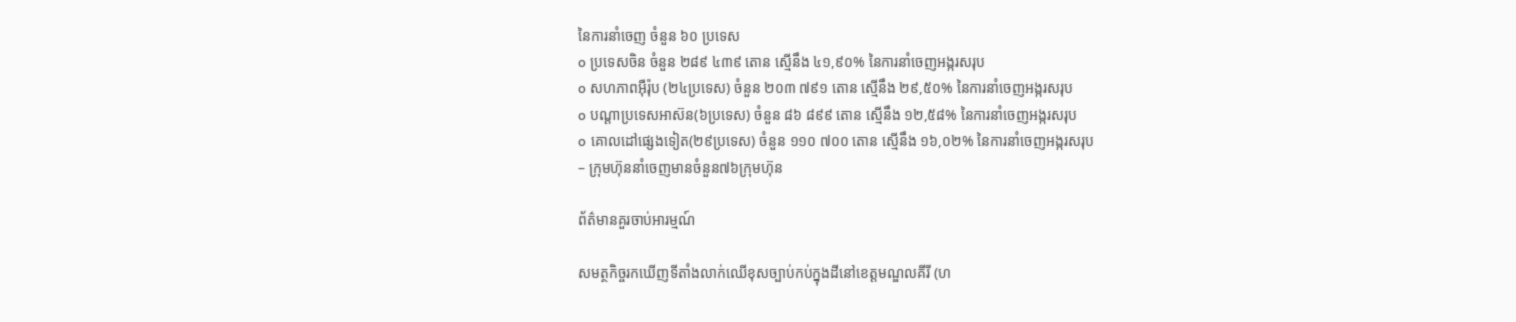នៃការនាំចេញ ចំនួន ៦០ ប្រទេស
o ប្រទេសចិន ចំនួន ២៨៩ ៤៣៩ តោន ស្មើនឹង ៤១,៩០% នៃការនាំចេញអង្ករសរុប
o សហភាពអ៊ឺរ៉ុប (២៤ប្រទេស) ចំនួន ២០៣ ៧៩១ តោន ស្មើនឹង ២៩,៥០% នៃការនាំចេញអង្ករសរុប
o បណ្តាប្រទេសអាស៊ន(៦ប្រទេស) ចំនួន ៨៦ ៨៩៩ តោន ស្មើនឹង ១២,៥៨% នៃការនាំចេញអង្ករសរុប
o គោលដៅផ្សេងទៀត(២៩ប្រទេស) ចំនួន ១១០ ៧០០ តោន ស្មើនឹង ១៦,០២% នៃការនាំចេញអង្ករសរុប
– ក្រុមហ៊ុននាំចេញមានចំនួន៧៦ក្រុមហ៊ុន

ព័ត៌មានគួរចាប់អារម្មណ៍

សមត្ថកិច្ចរកឃើញទីតាំងលាក់ឈើខុសច្បាប់កប់ក្នុងដីនៅខេត្តមណ្ឌលគីរី (ហ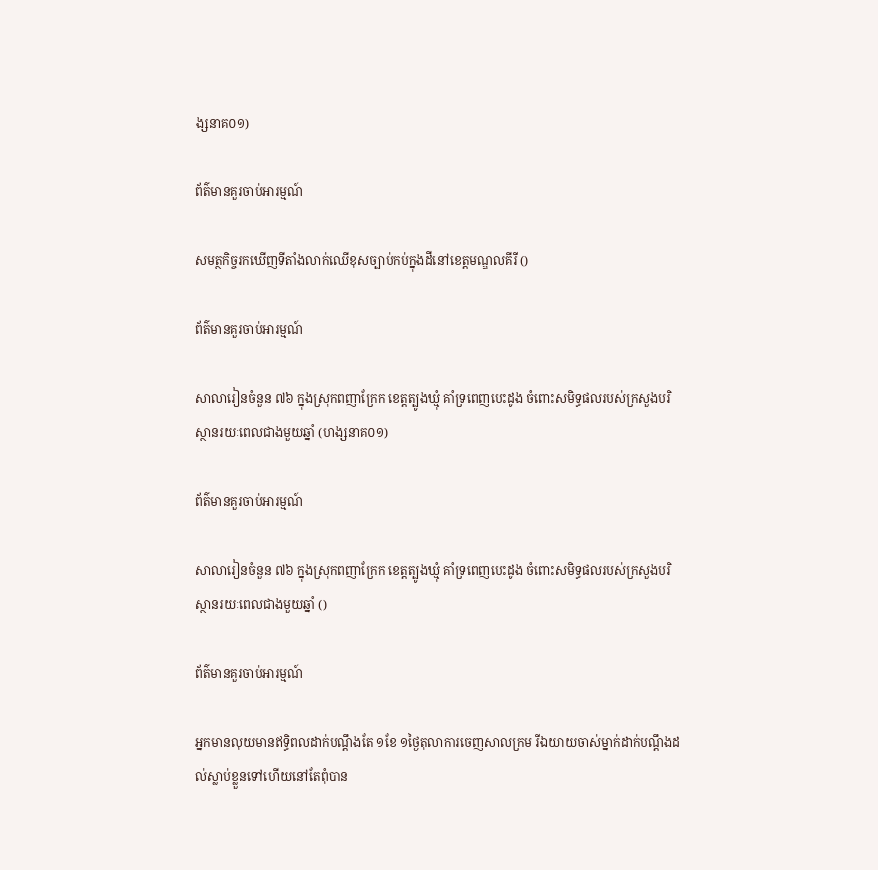ង្សនាគ០១)

ព័ត៌មានគួរចាប់អារម្មណ៍

សមត្ថកិច្ចរកឃើញទីតាំងលាក់ឈើខុសច្បាប់កប់ក្នុងដីនៅខេត្តមណ្ឌលគីរី ()

ព័ត៌មានគួរចាប់អារម្មណ៍

សាលារៀនចំនួន ៧៦ ក្នុងស្រុកពញាក្រែក ខេត្តត្បូងឃ្មុំ គាំទ្រពេញបេះដូង ចំពោះសមិទ្ធផលរបស់ក្រសួងបរិស្ថានរយៈពេលជាងមួយឆ្នាំ (ហង្សនាគ០១)

ព័ត៌មានគួរចាប់អារម្មណ៍

សាលារៀនចំនួន ៧៦ ក្នុងស្រុកពញាក្រែក ខេត្តត្បូងឃ្មុំ គាំទ្រពេញបេះដូង ចំពោះសមិទ្ធផលរបស់ក្រសួងបរិស្ថានរយៈពេលជាងមួយឆ្នាំ ()

ព័ត៌មានគួរចាប់អារម្មណ៍

អ្នកមានលុយមានឥទ្ធិពលដាក់បណ្តឹងតែ ១ខែ ១ថ្ងៃតុលាការចេញសាលក្រម រីឯយាយចាស់ម្នាក់ដាក់បណ្តឹងដល់ស្លាប់ខ្លួនទៅហើយនៅតែពុំបាន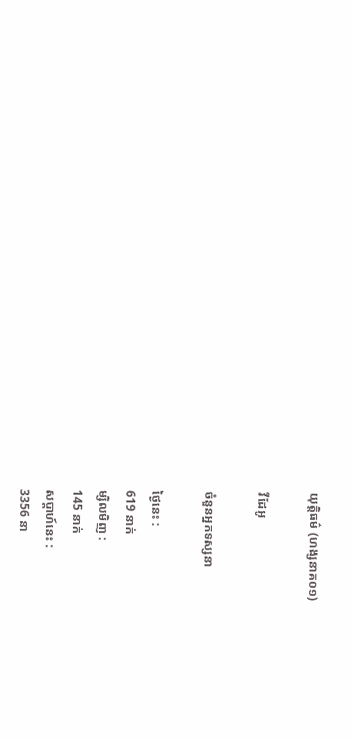យុត្តិធម៌ (ហង្សនាគ០១)

វីដែអូ

ចំនួនអ្នកទស្សនា

ថ្ងៃនេះ :
619 នាក់
ម្សិលមិញ :
145 នាក់
សប្តាហ៍នេះ :
3356 នា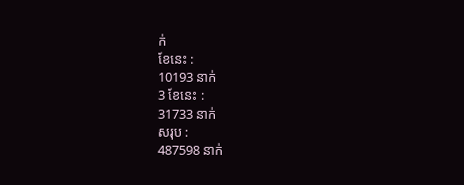ក់
ខែនេះ :
10193 នាក់
3 ខែនេះ :
31733 នាក់
សរុប :
487598 នាក់